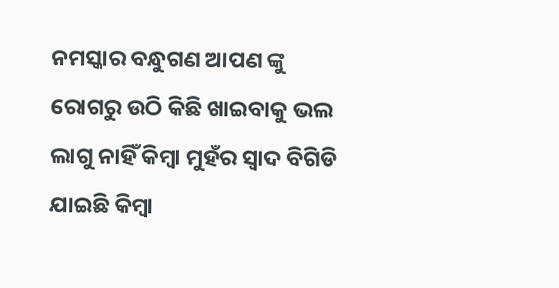ନମସ୍କାର ବନ୍ଧୁଗଣ ଆପଣ ଙ୍କୁ ରୋଗରୁ ଉଠି କିଛି ଖାଇବାକୁ ଭଲ ଲାଗୁ ନାହିଁ କିମ୍ବା ମୁହଁର ସ୍ୱାଦ ବିଗିଡି ଯାଇଛି କିମ୍ବା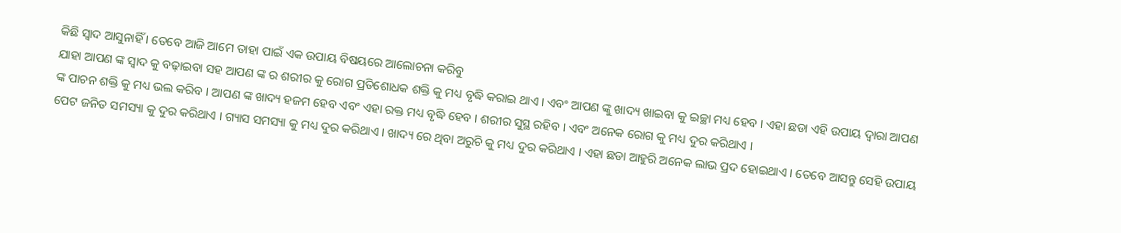କିଛି ସ୍ୱାଦ ଆସୁନାହିଁ । ତେବେ ଆଜି ଆମେ ତାହା ପାଇଁ ଏକ ଉପାୟ ବିଷୟରେ ଆଲୋଚନା କରିବୁ
ଯାହା ଆପଣ ଙ୍କ ସ୍ୱାଦ କୁ ବଢ଼ାଇବା ସହ ଆପଣ ଙ୍କ ର ଶରୀର କୁ ରୋଗ ପ୍ରତିଶୋଧକ ଶକ୍ତି କୁ ମଧ୍ୟ ବୃଦ୍ଧି କରାଇ ଥାଏ । ଏବଂ ଆପଣ ଙ୍କୁ ଖାଦ୍ୟ ଖାଇବା କୁ ଇଚ୍ଛା ମଧ୍ୟ ହେବ । ଏହା ଛଡା ଏହି ଉପାୟ ଦ୍ୱାରା ଆପଣ ଙ୍କ ପାଚନ ଶକ୍ତି କୁ ମଧ୍ୟ ଭଲ କରିବ । ଆପଣ ଙ୍କ ଖାଦ୍ୟ ହଜମ ହେବ ଏବଂ ଏହା ରକ୍ତ ମଧ୍ୟ ବୃଦ୍ଧି ହେବ । ଶରୀର ସୁସ୍ଥ ରହିବ । ଏବଂ ଅନେକ ରୋଗ କୁ ମଧ୍ୟ ଦୁର କରିଥାଏ ।
ପେଟ ଜନିତ ସମସ୍ୟା କୁ ଦୁର କରିଥାଏ । ଗ୍ୟାସ ସମସ୍ୟା କୁ ମଧ୍ୟ ଦୁର କରିଥାଏ । ଖାଦ୍ୟ ରେ ଥିବା ଅରୁଚି କୁ ମଧ୍ୟ ଦୁର କରିଥାଏ । ଏହା ଛଡା ଆହୁରି ଅନେକ ଲାଭ ପ୍ରଦ ହୋଇଥାଏ । ତେବେ ଆସନ୍ତୁ ସେହି ଉପାୟ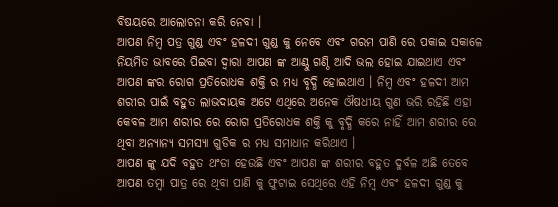ବିଷୟରେ ଆଲୋଚନା କରି ନେବା ।
ଆପଣ ନିମ୍ବ ପତ୍ର ଗୁଣ୍ଡ ଏବଂ ହଳଦୀ ଗୁଣ୍ଡ କୁ ନେବେ ଏବଂ ଗରମ ପାଣି ରେ ପକାଇ ସକାଳେ ନିୟମିତ ଭାବରେ ପିଇବା ଦ୍ୱାରା ଆପଣ ଙ୍କ ଆଣ୍ଠୁ ଗଣ୍ଠି ଆଦି ଭଲ ହୋଇ ଯାଇଥାଏ ଏବଂ ଆପଣ ଙ୍କର ରୋଗ ପ୍ରତିରୋଧକ ଶକ୍ତି ର ମଧ୍ୟ ବୃଦ୍ଧି ହୋଇଥାଏ । ନିମ୍ବ ଏବଂ ହଳଦୀ ଆମ ଶରୀର ପାଇଁ ବହୁତ ଲାଭଦାୟକ ଅଟେ ଏଥିରେ ଅନେକ ଔଷଧୀୟ ଗୁଣ ଭରି ରହିଛି ଏହା କେବଳ ଆମ ଶରୀର ରେ ରୋଗ ପ୍ରତିରୋଧକ ଶକ୍ତି କୁ ବୃଦ୍ଧି କରେ ନାହିଁ ଆମ ଶରୀର ରେ ଥିବା ଅନ୍ୟାନ୍ୟ ସମସ୍ୟା ଗୁଡିକ ର ମଧ୍ୟ ସମାଧାନ କରିଥାଏ ।
ଆପଣ ଙ୍କୁ ଯଦି ବହୁତ ଥଂଡା ହେଉଛି ଏବଂ ଆପଣ ଙ୍କ ଶରୀର ବହୁତ ଦୁର୍ବଳ ଅଛି ତେବେ ଆପଣ ତମ୍ବା ପାତ୍ର ରେ ଥିବା ପାଣି କୁ ଫୁଟାଇ ସେଥିରେ ଏହି ନିମ୍ବ ଏବଂ ହଳଦୀ ଗୁଣ୍ଡ କୁ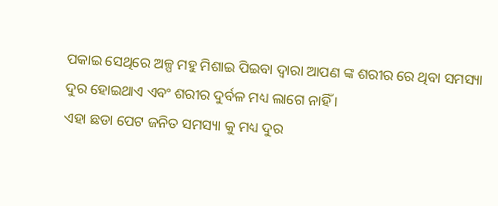ପକାଇ ସେଥିରେ ଅଳ୍ପ ମହୁ ମିଶାଇ ପିଇବା ଦ୍ୱାରା ଆପଣ ଙ୍କ ଶରୀର ରେ ଥିବା ସମସ୍ୟା ଦୁର ହୋଇଥାଏ ଏବଂ ଶରୀର ଦୁର୍ବଳ ମଧ୍ୟ ଲାଗେ ନାହିଁ ।
ଏହା ଛଡା ପେଟ ଜନିତ ସମସ୍ୟା କୁ ମଧ୍ୟ ଦୁର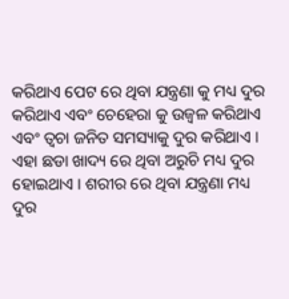କରିଥାଏ ପେଟ ରେ ଥିବା ଯନ୍ତ୍ରଣା କୁ ମଧ୍ୟ ଦୁର କରିଥାଏ ଏବଂ ଚେହେରା କୁ ଉଜ୍ୱଳ କରିଥାଏ ଏବଂ ତ୍ୱଚା ଜନିତ ସମସ୍ୟାକୁ ଦୁର କରିଥାଏ ।
ଏହା ଛଡା ଖାଦ୍ୟ ରେ ଥିବା ଅରୁଚି ମଧ୍ୟ ଦୁର ହୋଇଥାଏ । ଶରୀର ରେ ଥିବା ଯନ୍ତ୍ରଣା ମଧ୍ୟ ଦୁର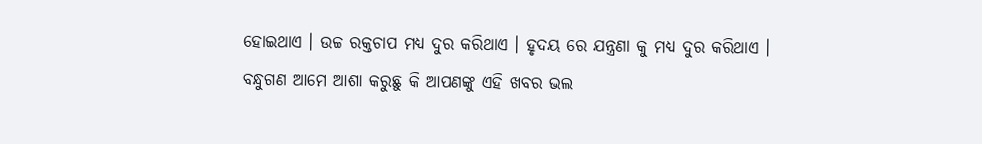ହୋଇଥାଏ । ଉଚ୍ଚ ରକ୍ତଚାପ ମଧ୍ୟ ଦୁର କରିଥାଏ । ହୃଦୟ ରେ ଯନ୍ତ୍ରଣା କୁ ମଧ୍ୟ ଦୁର କରିଥାଏ ।
ବନ୍ଧୁଗଣ ଆମେ ଆଶା କରୁଛୁ କି ଆପଣଙ୍କୁ ଏହି ଖବର ଭଲ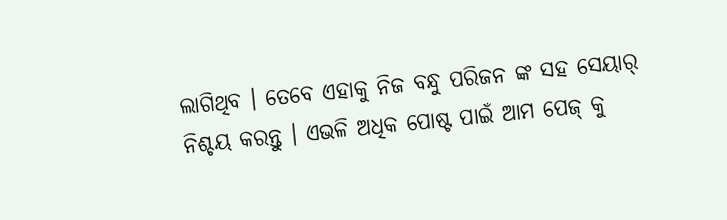ଲାଗିଥିବ । ତେବେ ଏହାକୁ ନିଜ ବନ୍ଧୁ ପରିଜନ ଙ୍କ ସହ ସେୟାର୍ ନିଶ୍ଚୟ କରନ୍ତୁ । ଏଭଳି ଅଧିକ ପୋଷ୍ଟ ପାଇଁ ଆମ ପେଜ୍ କୁ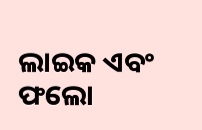ଲାଇକ ଏବଂ ଫଲୋ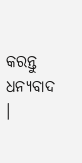କରନ୍ତୁ ଧନ୍ୟବାଦ ।